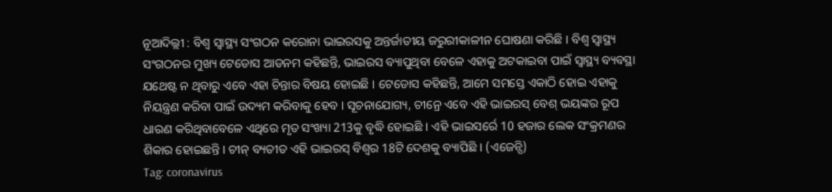ନୂଆଦିଲ୍ଲୀ : ବିଶ୍ୱ ସ୍ୱାସ୍ଥ୍ୟ ସଂଗଠନ କରୋନା ଭାଇରସକୁ ଅନ୍ତର୍ଜାତୀୟ ଜରୁରୀକାଳୀନ ଘୋଷଣା କରିଛି । ବିଶ୍ୱ ସ୍ୱାସ୍ଥ୍ୟ ସଂଗଠନର ମୁଖ୍ୟ ଟେଡୋସ ଆଡନମ କହିଛନ୍ତି, ଭାଇରସ ବ୍ୟାପୁଥିବା ବେଳେ ଏହାକୁ ଅଟକାଇବା ପାଇଁ ସ୍ୱାସ୍ଥ୍ୟ ବ୍ୟବସ୍ଥା ଯଥେଷ୍ଟ ନ ଥିବାରୁ ଏବେ ଏହା ଚିନ୍ତାର ବିଷୟ ହୋଇଛି । ଟେଡୋସ କହିଛନ୍ତି, ଆମେ ସମସ୍ତେ ଏକାଠି ହୋଇ ଏହାକୁ ନିୟନ୍ତ୍ରଣ କରିବା ପାଇଁ ଉଦ୍ୟମ କରିବାକୁ ହେବ । ସୂଚନାଯୋଗ୍ୟ, ଚୀନ୍ରେ ଏବେ ଏହି ଭାଇରସ୍ ବେଶ୍ ଭୟଙ୍କର ରୂପ ଧାରଣ କରିଥିବାବେଳେ ଏଥିରେ ମୃତ ସଂଖ୍ୟା 213କୁ ବୃଦ୍ଧି ହୋଇଛି । ଏହି ଭାଇସର୍ରେ 10 ହଜାର ଲେକ ସଂକ୍ରମଣର ଶିକାର ହୋଇଛନ୍ତି । ଚୀନ୍ ବ୍ୟତୀତ ଏହି ଭାଇରସ୍ ବିଶ୍ବର 18ଟି ଦେଶକୁ ବ୍ୟାପିଛି । (ଏଜେନ୍ସି)
Tag: coronavirus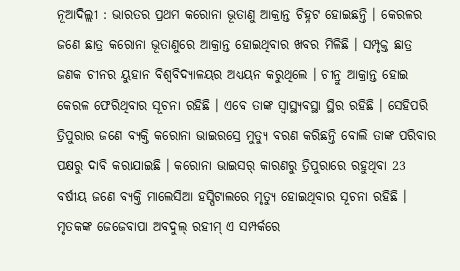ନୂଆଦିଲ୍ଲୀ : ଭାରତର ପ୍ରଥମ କରୋନା ଭୂତାଣୁ ଆକ୍ରାନ୍ତ ଚିହ୍ନଟ ହୋଇଛନ୍ତି । କେରଳର ଜଣେ ଛାତ୍ର କରୋନା ଭୂତାଣୁରେ ଆକ୍ରାନ୍ତ ହୋଇଥିବାର ଖବର ମିଳିଛି । ସମ୍ପୃକ୍ତ ଛାତ୍ର ଜଣକ ଚୀନର ୟୁହାନ ବିଶ୍ବବିଦ୍ୟାଳୟର ଅଧ୍ୟୟନ କରୁଥିଲେ । ଚୀନ୍ରୁ ଆକ୍ରାନ୍ତ ହୋଇ କେରଳ ଫେରିଥିବାର ସୂଚନା ରହିଛି । ଏବେ ତାଙ୍କ ସ୍ବାସ୍ଥ୍ୟବସ୍ଥା ସ୍ଥିର ରହିଛି । ସେହିପରି ତ୍ରିପୁରାର ଜଣେ ବ୍ୟକ୍ତି କରୋନା ଭାଇରସ୍ରେ ମୁତ୍ୟୁ ବରଣ କରିଛନ୍ତି ବୋଲି ତାଙ୍କ ପରିବାର ପକ୍ଷରୁ ଦାବି କରାଯାଇଛି । କରୋନା ଭାଇସର୍ କାରଣରୁ ତ୍ରିପୁରାରେ ରହୁଥିବା 23 ବର୍ଷୀୟ ଜଣେ ବ୍ୟକ୍ତି ମାଲେସିଆ ହସ୍ପିଟାଲରେ ମୃତ୍ୟୁ ହୋଇଥିବାର ସୂଚନା ରହିଛି । ମୃତକଙ୍କ ଜେଜେବାପା ଅବଦୁଲ୍ ରହୀମ୍ ଏ ସମ୍ପର୍କରେ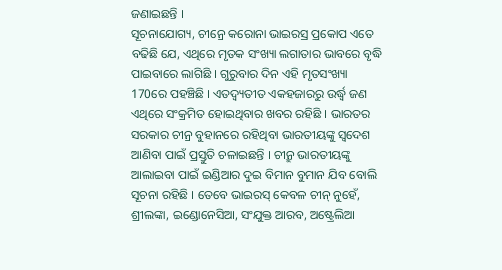ଜଣାଇଛନ୍ତି ।
ସୂଚନାଯୋଗ୍ୟ, ଚୀନ୍ରେ କରୋନା ଭାଇରସ୍ର ପ୍ରକୋପ ଏତେ ବଢିଛି ଯେ, ଏଥିରେ ମୃତକ ସଂଖ୍ୟା ଲଗାତାର ଭାବରେ ବୃଦ୍ଧି ପାଇବାରେ ଲାଗିଛି । ଗୁରୁବାର ଦିନ ଏହି ମୃତସଂଖ୍ୟା 170ରେ ପହଞ୍ଚିଛି । ଏତଦ୍ବ୍ୟତୀତ ଏକହଜାରରୁ ଉର୍ଦ୍ଧ୍ବ ଜଣ ଏଥିରେ ସଂକ୍ରମିତ ହୋଇଥିବାର ଖବର ରହିଛି । ଭାରତର ସରକାର ଚୀନ୍ର ବୁହାନରେ ରହିଥିବା ଭାରତୀୟଙ୍କୁ ସ୍ବଦେଶ ଆଣିବା ପାଇଁ ପ୍ରସ୍ତୁତି ଚଳାଇଛନ୍ତି । ଚୀନ୍ରୁ ଭାରତୀୟଙ୍କୁ ଆଲାଇବା ପାଇଁ ଇଣ୍ଡିଆର ଦୁଇ ବିମାନ ବୁମାନ ଯିବ ବୋଲି ସୂଚନା ରହିଛି । ତେବେ ଭାଇରସ୍ କେବଳ ଚୀନ୍ ନୁହେଁ, ଶ୍ରୀଲଙ୍କା, ଇଣ୍ଡୋନେସିଆ, ସଂଯୁକ୍ତ ଆରବ, ଅଷ୍ଟ୍ରେଲିଆ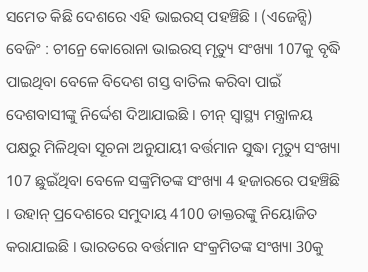ସମେତ କିଛି ଦେଶରେ ଏହି ଭାଇରସ୍ ପହଞ୍ଚିଛି । (ଏଜେନ୍ସି)
ବେଜିଂ : ଚୀନ୍ରେ କୋରୋନା ଭାଇରସ୍ ମୃତ୍ୟୁ ସଂଖ୍ୟା 107କୁ ବୃଦ୍ଧି ପାଇଥିବା ବେଳେ ବିଦେଶ ଗସ୍ତ ବାତିଲ କରିବା ପାଇଁ ଦେଶବାସୀଙ୍କୁ ନିର୍ଦ୍ଦେଶ ଦିଆଯାଇଛି । ଚୀନ୍ ସ୍ବାସ୍ଥ୍ୟ ମନ୍ତ୍ରାଳୟ ପକ୍ଷରୁ ମିଳିଥିବା ସୂଚନା ଅନୁଯାୟୀ ବର୍ତ୍ତମାନ ସୁଦ୍ଧା ମୃତ୍ୟୁ ସଂଖ୍ୟା 107 ଛୁଇଁଥିବା ବେଳେ ସଙ୍କ୍ରମିତଙ୍କ ସଂଖ୍ୟା 4 ହଜାରରେ ପହଞ୍ଚିଛି । ଉହାନ୍ ପ୍ରଦେଶରେ ସମୁଦାୟ 4100 ଡାକ୍ତରଙ୍କୁ ନିୟୋଜିତ କରାଯାଇଛି । ଭାରତରେ ବର୍ତ୍ତମାନ ସଂକ୍ରମିତଙ୍କ ସଂଖ୍ୟା 30କୁ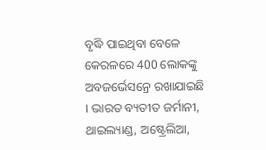ବୃଦ୍ଧି ପାଇଥିବା ବେଳେ କେରଳରେ 400 ଲୋକଙ୍କୁ ଅବଜର୍ଭେସନ୍ରେ ରଖାଯାଇଛି । ଭାରତ ବ୍ୟତୀତ ଜର୍ମାନୀ, ଥାଇଲ୍ୟାଣ୍ଡ, ଅଷ୍ଟ୍ରେଲିଆ,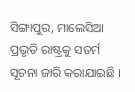ସିଙ୍ଗାପୁର, ମାଲେସିଆ ପ୍ରଭୃତି ରାଷ୍ଟ୍ରକୁ ସତର୍ମ ସୂଚନା ଜାରି କରାଯାଇଛି ।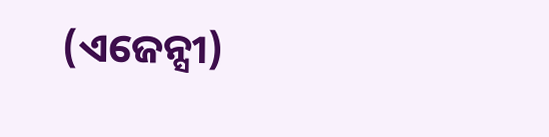(ଏଜେନ୍ସୀ)